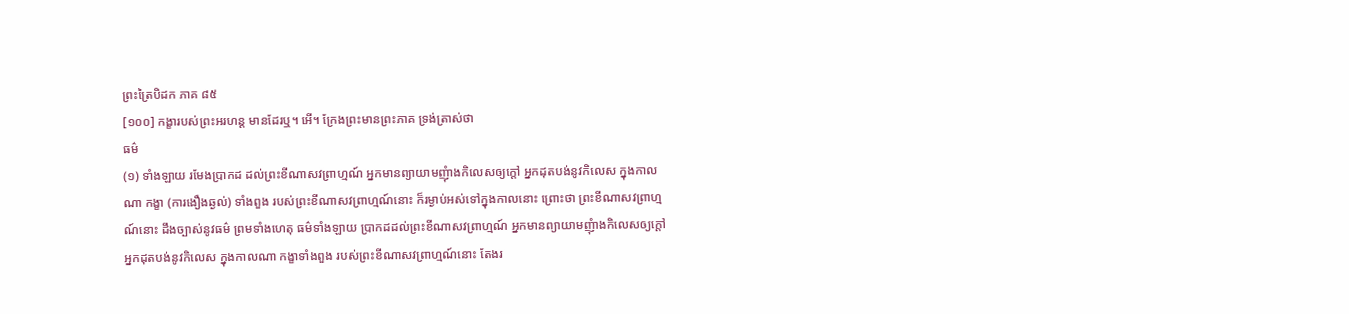ព្រះត្រៃបិដក ភាគ ៨៥
[១០០] កង្ខារបស់ព្រះអរហន្ត មានដែរឬ។ អើ។ ក្រែងព្រះមានព្រះភាគ ទ្រង់ត្រាស់ថា
ធម៌
(១) ទាំងឡាយ រមែងបា្រកដ ដល់ព្រះខីណាសវព្រាហ្មណ៍ អ្នកមានព្យាយាមញុំាងកិលេសឲ្យក្តៅ អ្នកដុតបង់នូវកិលេស ក្នុងកាលណា កង្ខា (ការងឿងឆ្ងល់) ទាំងពួង របស់ព្រះខីណាសវព្រាហ្មណ៍នោះ ក៏រម្ងាប់អស់ទៅក្នុងកាលនោះ ព្រោះថា ព្រះខីណាសវព្រាហ្មណ៍នោះ ដឹងច្បាស់នូវធម៌ ព្រមទាំងហេតុ ធម៌ទាំងឡាយ បា្រកដដល់ព្រះខីណាសវព្រាហ្មណ៍ អ្នកមានព្យាយាមញុំាងកិលេសឲ្យក្តៅ អ្នកដុតបង់នូវកិលេស ក្នុងកាលណា កង្ខាទាំងពួង របស់ព្រះខីណាសវព្រាហ្មណ៍នោះ តែងរ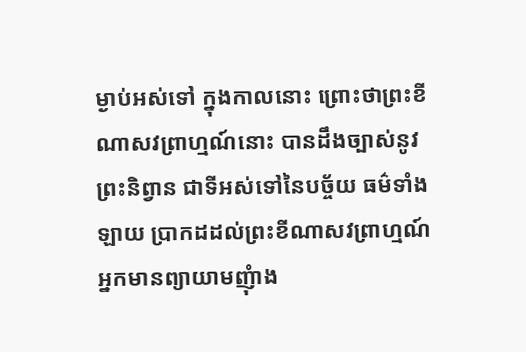ម្ងាប់អស់ទៅ ក្នុងកាលនោះ ព្រោះថាព្រះខីណាសវព្រាហ្មណ៍នោះ បានដឹងច្បាស់នូវព្រះនិព្វាន ជាទីអស់ទៅនៃបច្ច័យ ធម៌ទាំងឡាយ បា្រកដដល់ព្រះខីណាសវព្រាហ្មណ៍ អ្នកមានព្យាយាមញុំាង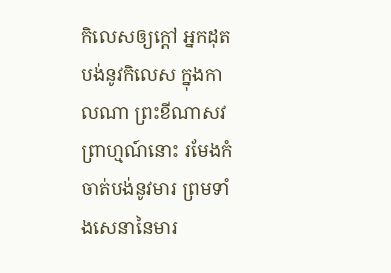កិលេសឲ្យក្តៅ អ្នកដុតបង់នូវកិលេស ក្នុងកាលណា ព្រះខីណាសវព្រាហ្មណ៍នោះ រមែងកំចាត់បង់នូវមារ ព្រមទាំងសេនានៃមារ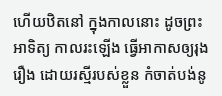ហើយឋិតនៅ ក្នុងកាលនោះ ដូចព្រះអាទិត្យ កាលរះឡើង ធ្វើអាកាសឲ្យរុងរឿង ដោយរស្មីរបស់ខ្លួន កំចាត់បង់នូ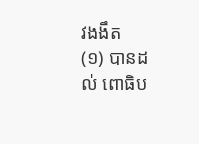វងងឹត
(១) បានដល់ ពោធិប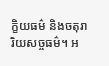ក្ខិយធម៌ និងចតុរារិយសច្ចធម៌។ អ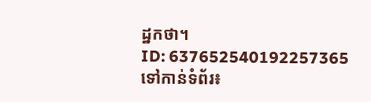ដ្ឋកថា។
ID: 637652540192257365
ទៅកាន់ទំព័រ៖